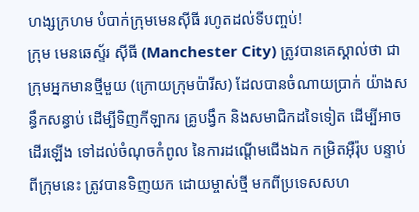ហង្សក្រហម បំបាក់ក្រុមមេនស៊ីធី រហូតដល់ទីបញ្ចប់!
ក្រុម មេនឆេស្ទ័រ ស៊ីធី (Manchester City) ត្រូវបានគេស្គាល់ថា ជាក្រុមអ្នកមានថ្មីមួយ (ក្រោយក្រុមប៉ារីស) ដែលបានចំណាយប្រាក់ យ៉ាងសន្ធឹកសន្ធាប់ ដើម្បីទិញកីឡាករ គ្រូបង្វឹក និងសមាជិកដទៃទៀត ដើម្បីអាចដើរឡើង ទៅដល់ចំណុចកំពូល នៃការដណ្ដើមជើងឯក កម្រិតអ៊ឺរ៉ុប បន្ទាប់ពីក្រុមនេះ ត្រូវបានទិញយក ដោយម្ចាស់ថ្មី មកពីប្រទេសសហ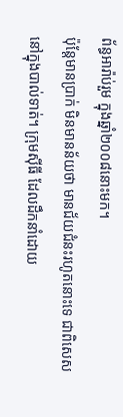ព័ន្ធអារ៉ាប់រួម ក្នុងឆ្នាំ២០០៨នោះមក។
ប៉ុន្តែមានប្រាក់ មិនមានន័យថា មានជ័យជំនះរហូតនោះទេ ជាពិសេសនៅក្នុងបាល់ទាត់។ ក្រុមស៊ីធី ដែលដឹកនាំដោយ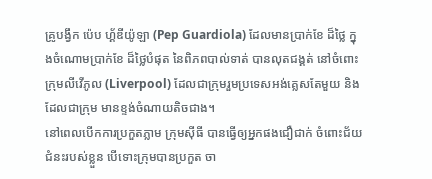គ្រូបង្វឹក ប៉េប ហ្គ័ឌីយ៉ូឡា (Pep Guardiola) ដែលមានប្រាក់ខែ ដ៏ថ្លៃ ក្នុងចំណោមប្រាក់ខែ ដ៏ថ្លៃបំផុត នៃពិភពបាល់ទាត់ បានលុតជង្គត់ នៅចំពោះក្រុមលីវើភូល (Liverpool) ដែលជាក្រុមរួមប្រទេសអង់គ្លេសតែមួយ និងដែលជាក្រុម មានខ្ទង់ចំណាយតិចជាង។
នៅពេលបើកការប្រកួតភ្លាម ក្រុមស៊ីធី បានធ្វើឲ្យអ្នកផងជឿជាក់ ចំពោះជ័យជំនះរបស់ខ្លួន បើទោះក្រុមបានប្រកួត ចា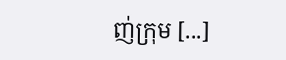ញ់ក្រុម [...]